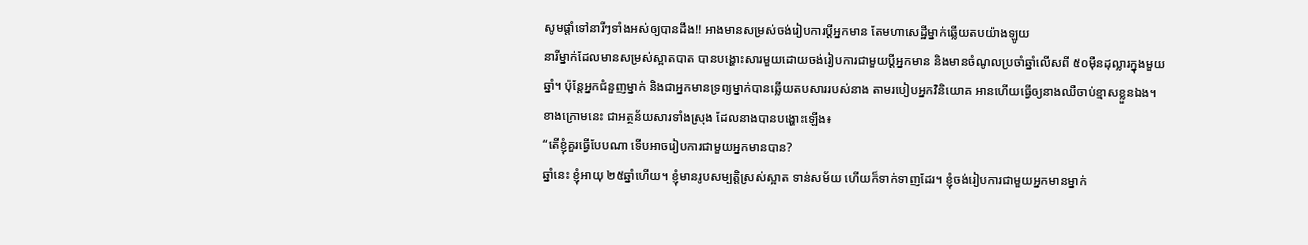សូមផ្តាំទៅនារីៗទាំងអស់ឲ្យបានដឹង!! អាងមានសម្រស់ចង់រៀបការប្ដីអ្នកមាន តែមហាសេដ្ឋីម្នាក់ឆ្លើយតបយ៉ាងឡូយ
នារីម្នាក់ដែលមានសម្រស់ស្អាតបាត បានបង្ហោះសារមួយដោយចង់រៀបការជាមួយប្ដីអ្នកមាន និងមានចំណូលប្រចាំឆ្នាំលើសពី ៥០ម៉ឺនដុល្លារក្នុងមួយឆ្នាំ។ ប៉ុន្តែអ្នកជំនួញម្នាក់ និងជាអ្នកមានទ្រព្យម្នាក់បានឆ្លើយតបសាររបស់នាង តាមរបៀបអ្នកវិនិយោគ អានហើយធ្វើឲ្យនាងឈឺចាប់ខ្មាសខ្លួនឯង។
ខាងក្រោមនេះ ជាអត្ថន័យសារទាំងស្រុង ដែលនាងបានបង្ហោះឡើង៖
“តើខ្ញុំគួរធ្វើបែបណា ទើបអាចរៀបការជាមួយអ្នកមានបាន?
ឆ្នាំនេះ ខ្ញុំអាយុ ២៥ឆ្នាំហើយ។ ខ្ញុំមានរូបសម្បត្តិស្រស់ស្អាត ទាន់សម័យ ហើយក៏ទាក់ទាញដែរ។ ខ្ញុំចង់រៀបការជាមួយអ្នកមានម្នាក់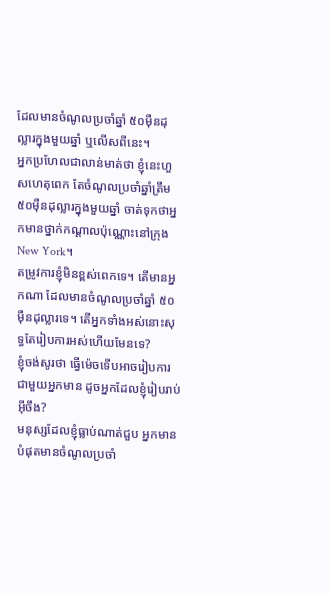ដែលមានចំណូលប្រចាំឆ្នាំ ៥០ម៉ឺនដុល្លារក្នុងមួយឆ្នាំ ឬលើសពីនេះ។
អ្នកប្រហែលជាលាន់មាត់ថា ខ្ញុំនេះហួសហេតុពេក តែចំណូលប្រចាំឆ្នាំត្រឹម ៥០ម៉ឺនដុល្លារក្នុងមួយឆ្នាំ ចាត់ទុកថាអ្នកមានថ្នាក់កណ្ដាលប៉ុណ្ណោះនៅក្រុង New York។
តម្រូវការខ្ញុំមិនខ្ពស់ពេកទេ។ តើមានអ្នកណា ដែលមានចំណូលប្រចាំឆ្នាំ ៥០ម៉ឺនដុល្លារទេ។ តើអ្នកទាំងអស់នោះសុទ្ធតែរៀបការអស់ហើយមែនទេ?
ខ្ញុំចង់សូរថា ធ្វើម៉េចទើបអាចរៀបការជាមួយអ្នកមាន ដូចអ្នកដែលខ្ញុំរៀបរាប់អ៊ីចឹង?
មនុស្សដែលខ្ញុំធ្លាប់ណាត់ជួប អ្នកមានបំផុតមានចំណូលប្រចាំ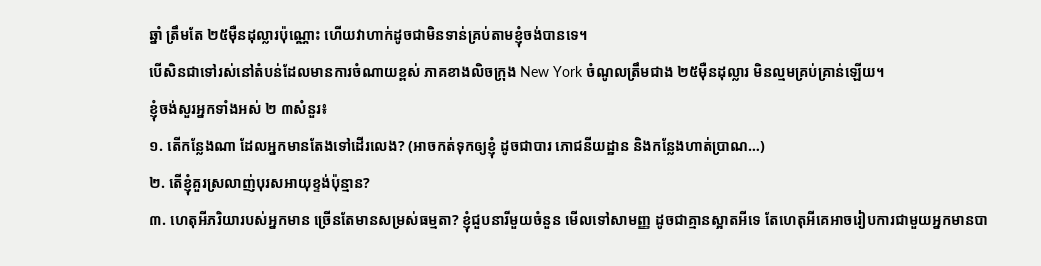ឆ្នាំ ត្រឹមតែ ២៥ម៉ឺនដុល្លារប៉ុណ្ណោះ ហើយវាហាក់ដូចជាមិនទាន់គ្រប់តាមខ្ញុំចង់បានទេ។
បើសិនជាទៅរស់នៅតំបន់ដែលមានការចំណាយខ្ពស់ ភាគខាងលិចក្រុង New York ចំណូលត្រឹមជាង ២៥ម៉ឺនដុល្លារ មិនល្មមគ្រប់គ្រាន់ឡើយ។
ខ្ញុំចង់សួរអ្នកទាំងអស់ ២ ៣សំនួរ៖
១. តើកន្លែងណា ដែលអ្នកមានតែងទៅដើរលេង? (អាចកត់ទុកឲ្យខ្ញុំ ដូចជាបារ ភោជនីយដ្ឋាន និងកន្លែងហាត់ប្រាណ…)
២. តើខ្ញុំគួរស្រលាញ់បុរសអាយុខ្ទង់ប៉ុន្មាន?
៣. ហេតុអីភរិយារបស់អ្នកមាន ច្រើនតែមានសម្រស់ធម្មតា? ខ្ញុំជួបនារីមួយចំនួន មើលទៅសាមញ្ញ ដូចជាគ្មានស្អាតអីទេ តែហេតុអីគេអាចរៀបការជាមួយអ្នកមានបា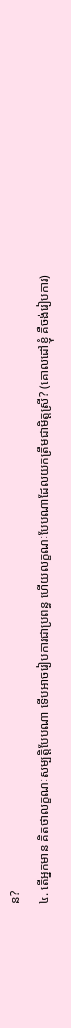ន?
៤. តើអ្នកមាន គិតថាលក្ខណៈសម្បត្តិបែបណា ទើបអាចរៀបការជាប្រពន្ធ ហើយលក្ខណៈបែបណាដែលយកត្រឹមជាមិត្តស្រី? (គោលដៅខ្ញុំ គឺចង់រៀបការ)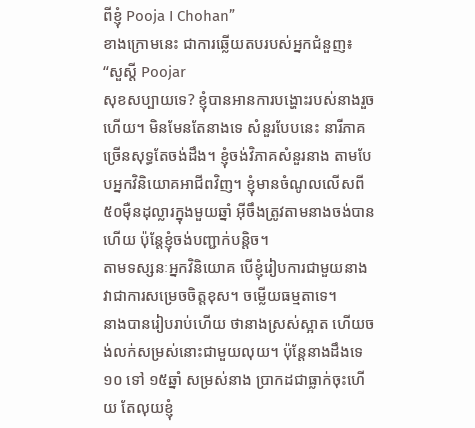ពីខ្ញុំ Pooja I Chohan”
ខាងក្រោមនេះ ជាការឆ្លើយតបរបស់អ្នកជំនួញ៖
“សួស្ដី Poojar
សុខសប្បាយទេ? ខ្ញុំបានអានការបង្ហោះរបស់នាងរួចហើយ។ មិនមែនតែនាងទេ សំនួរបែបនេះ នារីភាគច្រើនសុទ្ធតែចង់ដឹង។ ខ្ញុំចង់វិភាគសំនួរនាង តាមបែបអ្នកវិនិយោគអាជីពវិញ។ ខ្ញុំមានចំណូលលើសពី ៥០ម៉ឺនដុល្លារក្នុងមួយឆ្នាំ អ៊ីចឹងត្រូវតាមនាងចង់បានហើយ ប៉ុន្តែខ្ញុំចង់បញ្ជាក់បន្តិច។
តាមទស្សនៈអ្នកវិនិយោគ បើខ្ញុំរៀបការជាមួយនាង វាជាការសម្រេចចិត្តខុស។ ចម្លើយធម្មតាទេ។
នាងបានរៀបរាប់ហើយ ថានាងស្រស់ស្អាត ហើយចង់លក់សម្រស់នោះជាមួយលុយ។ ប៉ុន្តែនាងដឹងទេ ១០ ទៅ ១៥ឆ្នាំ សម្រស់នាង ប្រាកដជាធ្លាក់ចុះហើយ តែលុយខ្ញុំ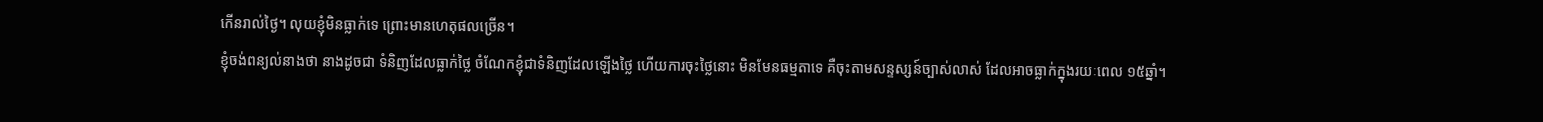កើនរាល់ថ្ងៃ។ លុយខ្ញុំមិនធ្លាក់ទេ ព្រោះមានហេតុផលច្រើន។
ខ្ញុំចង់ពន្យល់នាងថា នាងដូចជា ទំនិញដែលធ្លាក់ថ្លៃ ចំណែកខ្ញុំជាទំនិញដែលឡើងថ្លៃ ហើយការចុះថ្លៃនោះ មិនមែនធម្មតាទេ គឺចុះតាមសន្ទស្សន៍ច្បាស់លាស់ ដែលអាចធ្លាក់ក្នុងរយៈពេល ១៥ឆ្នាំ។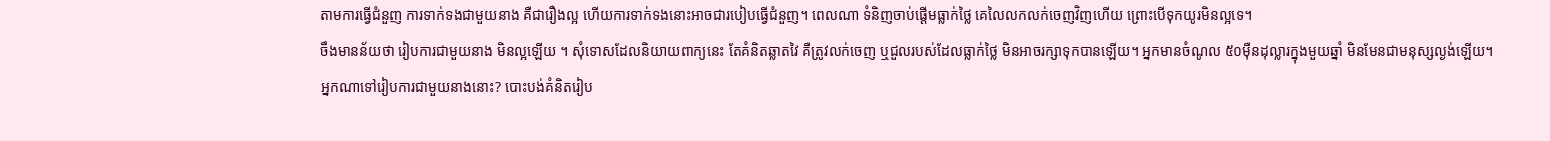តាមការធ្វើជំនួញ ការទាក់ទងជាមួយនាង គឺជារឿងល្អ ហើយការទាក់ទងនោះអាចជារបៀបធ្វើជំនួញ។ ពេលណា ទំនិញចាប់ផ្ដើមធ្លាក់ថ្លៃ គេលៃលកលក់ចេញវិញហើយ ព្រោះបើទុកយូរមិនល្អទេ។
ចឹងមានន័យថា រៀបការជាមួយនាង មិនល្អឡើយ ។ សុំទោសដែលនិយាយពាក្យនេះ តែគំនិតឆ្លាតវៃ គឺត្រូវលក់ចេញ ឬជួលរបស់ដែលធ្លាក់ថ្លៃ មិនអាចរក្សាទុកបានឡើយ។ អ្នកមានចំណូល ៥០ម៉ឺនដុល្លារក្នុងមួយឆ្នាំ មិនមែនជាមនុស្សល្ងង់ឡើយ។ អ្នកណាទៅរៀបការជាមួយនាងនោះ? បោះបង់គំនិតរៀប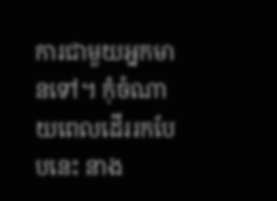ការជាមួយអ្នកមានទៅ។ កុំចំណាយពេលដើររកបែបនេះ នាង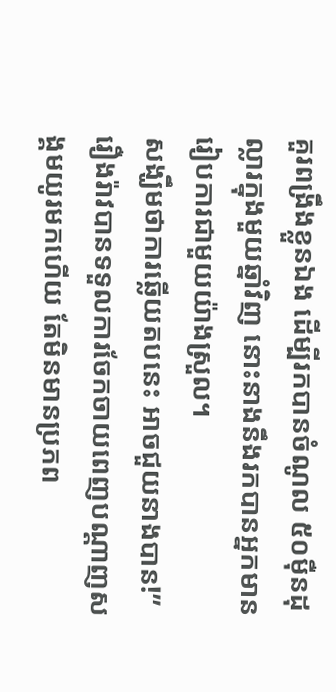គួរពង្រឹងខ្លួនឯង ដើម្បីរកបានចំណូល ៥០ម៉ឺនដុល្លារក្នុងមួយឆ្នាំវិញ នោះនាងនឹងរកបានអ្នកមានរៀបការជាមួយយ៉ាងស្រួល។
សង្ឃឹមថាការឆ្លើយតបនេះ អាចជួយនាងបាន!”
រឿងរ៉ាវបានទទួលការចែកចាយពេញបណ្ដាញសង្គមយូរមកហើយ តែមិនមានប្រភព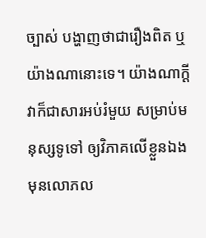ច្បាស់ បង្ហាញថាជារឿងពិត ឬយ៉ាងណានោះទេ។ យ៉ាងណាក្ដី វាក៏ជាសារអប់រំមួយ សម្រាប់មនុស្សទូទៅ ឲ្យវិភាគលើខ្លួនឯង មុនលោភល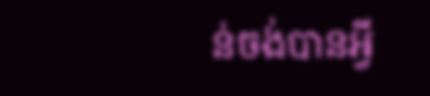ន់ចង់បានអ្វី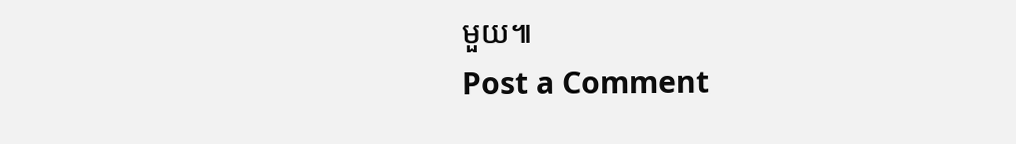មួយ៕
Post a Comment